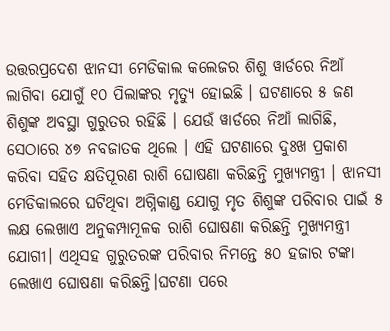ଉତ୍ତରପ୍ରଦେଶ ଝାନସୀ ମେଡିକାଲ କଲେଜର ଶିଶୁ ୱାର୍ଡରେ ନିଆଁ ଲାଗିବା ଯୋଗୁଁ ୧୦ ପିଲାଙ୍କର ମୃତ୍ୟୁ ହୋଇଛି । ଘଟଣାରେ ୫ ଜଣ ଶିଶୁଙ୍କ ଅବସ୍ଥା ଗୁରୁତର ରହିଛି । ଯେଉଁ ୱାର୍ଡରେ ନିଆଁ ଲାଗିଛି, ସେଠାରେ ୪୭ ନବଜାତକ ଥିଲେ । ଏହି ଘଟଣାରେ ଦୁଃଖ ପ୍ରକାଶ କରିବା ସହିତ କ୍ଷତିପୂରଣ ରାଶି ଘୋଷଣା କରିଛନ୍ତି ମୁଖ୍ୟମନ୍ତ୍ରୀ । ଝାନସୀ ମେଡିକାଲରେ ଘଟିଥିବା ଅଗ୍ନିକାଣ୍ଡ ଯୋଗୁ ମୃତ ଶିଶୁଙ୍କ ପରିବାର ପାଇଁ ୫ ଲକ୍ଷ ଲେଖାଏ ଅନୁକମ୍ପାମୂଳକ ରାଶି ଘୋଷଣା କରିଛନ୍ତି ମୁଖ୍ୟମନ୍ତ୍ରୀ ଯୋଗୀ। ଏଥିସହ ଗୁରୁତରଙ୍କ ପରିବାର ନିମନ୍ତେ ୫୦ ହଜାର ଟଙ୍କା ଲେଖାଏ ଘୋଷଣା କରିଛନ୍ତି।ଘଟଣା ପରେ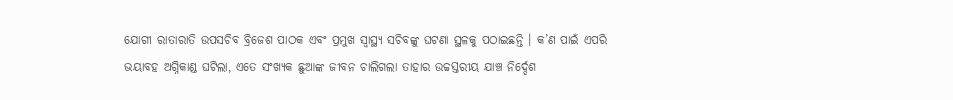ଯୋଗୀ ରାତାରାତି ଉପସଚିବ ବ୍ରିଜେଶ ପାଠକ ଏବଂ ପ୍ରମୁଖ ସ୍ୱାସ୍ଥ୍ୟ ସଚିବଙ୍କୁ ଘଟଣା ସ୍ଥଳକୁ ପଠାଇଛନ୍ତି । କ’ଣ ପାଇଁ ଏପରି ଭୟାବହ ଅଗ୍ନିକାଣ୍ଡ ଘଟିଲା, ଏତେ ସଂଖ୍ୟକ ଛୁଆଙ୍କ ଜୀବନ ଚାଲିଗଲା ତାହାର ଉଚ୍ଚସ୍ତରୀୟ ଯାଞ୍ଚ ନିର୍ଦ୍ଦେଶ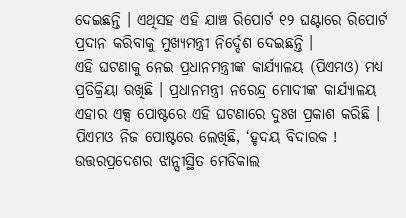ଦେଇଛନ୍ତି । ଏଥିସହ ଏହି ଯାଞ୍ଚ ରିପୋର୍ଟ ୧୨ ଘଣ୍ଟାରେ ରିପୋର୍ଟ ପ୍ରଦାନ କରିବାକୁ ମୁଖ୍ୟମନ୍ତ୍ରୀ ନିର୍ଦ୍ଦେଶ ଦେଇଛନ୍ତି ।
ଏହି ଘଟଣାକୁ ନେଇ ପ୍ରଧାନମନ୍ତ୍ରୀଙ୍କ କାର୍ଯ୍ୟାଳୟ (ପିଏମଓ) ମଧ୍ୟ ପ୍ରତିକ୍ରିୟା ରଖିଛି । ପ୍ରଧାନମନ୍ତ୍ରୀ ନରେନ୍ଦ୍ର ମୋଦୀଙ୍କ କାର୍ଯ୍ୟାଳୟ ଏହାର ଏକ୍ସ ପୋଷ୍ଟରେ ଏହି ଘଟଣାରେ ଦୁଃଖ ପ୍ରକାଶ କରିଛି । ପିଏମଓ ନିଜ ପୋଷ୍ଟରେ ଲେଖିଛି, ‘ହୃଦୟ ବିଦାରକ ! ଉତ୍ତରପ୍ରଦେଶର ଝାନ୍ସୀସ୍ଥିତ ମେଡିକାଲ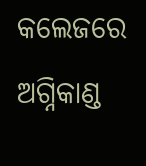କଲେଜରେ ଅଗ୍ନିକାଣ୍ଡ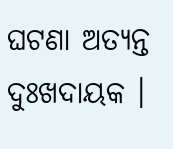ଘଟଣା ଅତ୍ୟନ୍ତ ଦୁଃଖଦାୟକ ।